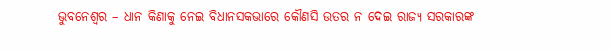ଭୁବନେଶ୍ୱର – ଧାନ କିଣାକୁ ନେଇ ବିଧାନସକଭାରେ କୌଣସି ଉତର ନ ଦେଇ ରାଜ୍ୟ ସରକାରଙ୍କ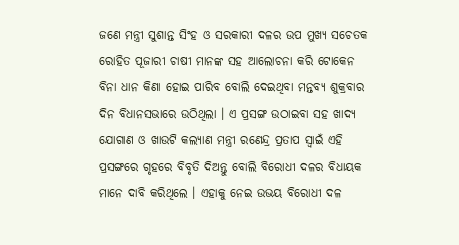ଜଣେ ମନ୍ତ୍ରୀ ସୁଶାନ୍ତ ସିଂହ ଓ ସରକାରୀ ଦଳର ଉପ ମୁଖ୍ୟ ସଚେତକ ରୋହିତ ପୂଜାରୀ ଚାଷୀ ମାନଙ୍କ ସହ ଆଲୋଚନା କରି ଟୋକେନ ବିନା ଧାନ କିଣା ହୋଇ ପାରିବ ବୋଲି ଦେଇଥିବା ମନ୍ତବ୍ୟ ଶୁକ୍ରବାର ଦିନ ବିଧାନସଭାରେ ଉଠିଥିଲା । ଏ ପ୍ରସଙ୍ଗ ଉଠାଇବା ସହ ଖାଦ୍ୟ ଯୋଗାଣ ଓ ଖାଉଟି କଲ୍ୟାଣ ମନ୍ତ୍ରୀ ରଣେନ୍ଦ୍ର ପ୍ରତାପ ସ୍ୱାଇଁ ଏହି ପ୍ରସଙ୍ଗରେ ଗୃହରେ ବିବୃତି ଦିଅନ୍ତୁ ବୋଲି ବିରୋଧୀ ଦଳର ବିଧାୟକ ମାନେ ଦାବି କରିଥିଲେ । ଏହାକୁ ନେଇ ଉଭୟ ବିରୋଧୀ ଦଳ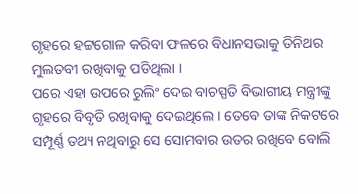ଗୃହରେ ହଟ୍ଟଗୋଳ କରିବା ଫଳରେ ବିଧାନସଭାକୁ ତିନିଥର ମୁଲତବୀ ରଖିବାକୁ ପଡିଥିଲା ।
ପରେ ଏହା ଉପରେ ରୁଲିଂ ଦେଇ ବାଚସ୍ପତି ବିଭାଗୀୟ ମନ୍ତ୍ରୀଙ୍କୁ ଗୃହରେ ବିବୃତି ରଖିବାକୁ ଦେଇଥିଲେ । ତେବେ ତାଙ୍କ ନିକଟରେ ସମ୍ପୂର୍ଣ୍ଣ ତଥ୍ୟ ନଥିବାରୁ ସେ ସୋମବାର ଉତର ରଖିବେ ବୋଲି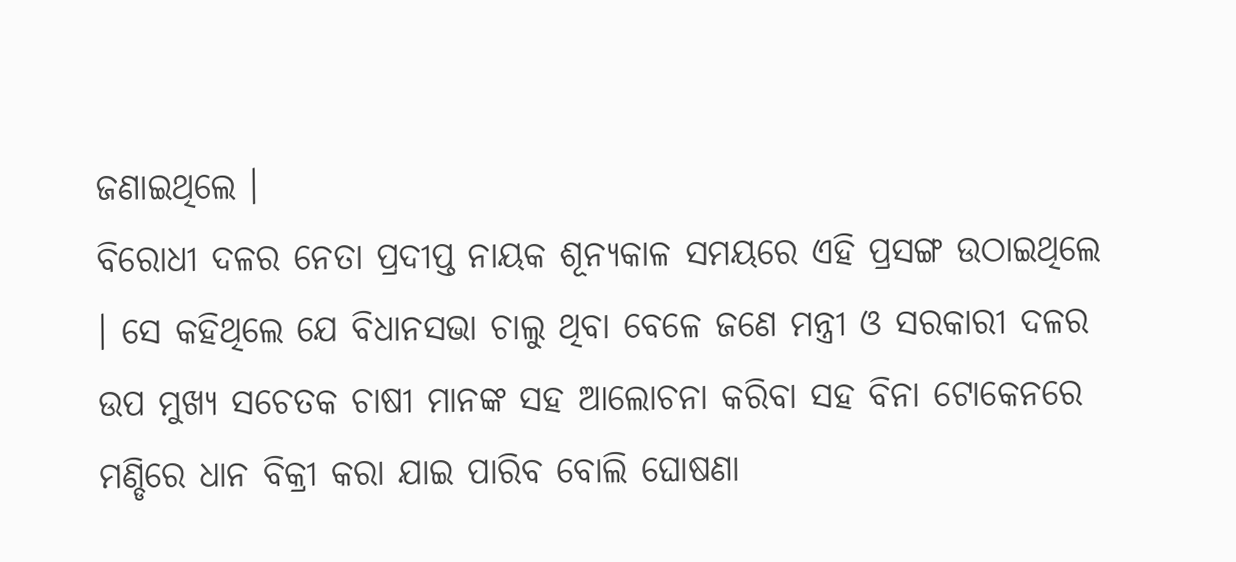ଜଣାଇଥିଲେ ।
ବିରୋଧୀ ଦଳର ନେତା ପ୍ରଦୀପ୍ତ ନାୟକ ଶୂନ୍ୟକାଳ ସମୟରେ ଏହି ପ୍ରସଙ୍ଗ ଉଠାଇଥିଲେ । ସେ କହିଥିଲେ ଯେ ବିଧାନସଭା ଚାଲୁ ଥିବା ବେଳେ ଜଣେ ମନ୍ତ୍ରୀ ଓ ସରକାରୀ ଦଳର ଉପ ମୁଖ୍ୟ ସଚେତକ ଚାଷୀ ମାନଙ୍କ ସହ ଆଲୋଚନା କରିବା ସହ ବିନା ଟୋକେନରେ ମଣ୍ଡିରେ ଧାନ ବିକ୍ରୀ କରା ଯାଇ ପାରିବ ବୋଲି ଘୋଷଣା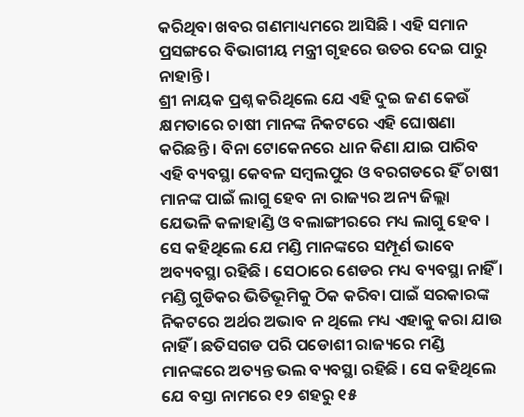କରିଥିବା ଖବର ଗଣମାଧ୍ୟମରେ ଆସିଛି । ଏହି ସମାନ ପ୍ରସଙ୍ଗରେ ବିଭାଗୀୟ ମନ୍ତ୍ରୀ ଗୃହରେ ଉତର ଦେଇ ପାରୁ ନାହାନ୍ତି ।
ଶ୍ରୀ ନାୟକ ପ୍ରଶ୍ନ କରିଥିଲେ ଯେ ଏହି ଦୁଇ ଜଣ କେଉଁ କ୍ଷମତାରେ ଚାଷୀ ମାନଙ୍କ ନିକଟରେ ଏହି ଘୋଷଣା କରିଛନ୍ତି । ବିନା ଟୋକେନରେ ଧାନ କିଣା ଯାଇ ପାରିବ ଏହି ବ୍ୟବସ୍ଥା କେବଳ ସମ୍ବଲପୁର ଓ ବରଗଡରେ ହିଁ ଚାଷୀ ମାନଙ୍କ ପାଇଁ ଲାଗୁ ହେବ ନା ରାଜ୍ୟର ଅନ୍ୟ ଜିଲ୍ଲା ଯେଭଳି କଳାହାଣ୍ଡି ଓ ବଲାଙ୍ଗୀରରେ ମଧ୍ୟ ଲାଗୁ ହେବ ।
ସେ କହିଥିଲେ ଯେ ମଣ୍ଡି ମାନଙ୍କରେ ସମ୍ପୂର୍ଣ ଭାବେ ଅବ୍ୟବସ୍ଥା ରହିଛି । ସେଠାରେ ଶେଡର ମଧ୍ୟ ବ୍ୟବସ୍ଥା ନାହିଁ । ମଣ୍ଡି ଗୁଡିକର ଭିତିଭୂମିକୁ ଠିକ କରିବା ପାଇଁ ସରକାରଙ୍କ ନିକଟରେ ଅର୍ଥର ଅଭାବ ନ ଥିଲେ ମଧ୍ୟ ଏହାକୁ କରା ଯାଉ ନାହିଁ । ଛତିସଗଡ ପରି ପଡୋଶୀ ରାଜ୍ୟରେ ମଣ୍ଡି ମାନଙ୍କରେ ଅତ୍ୟନ୍ତ ଭଲ ବ୍ୟବସ୍ଥା ରହିଛି । ସେ କହିଥିଲେ ଯେ ବସ୍ତା ନାମରେ ୧୨ ଶହରୁ ୧୫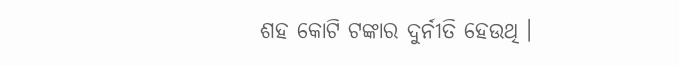ଶହ କୋଟି ଟଙ୍କାର ଦୁର୍ନୀତି ହେଉଥି ।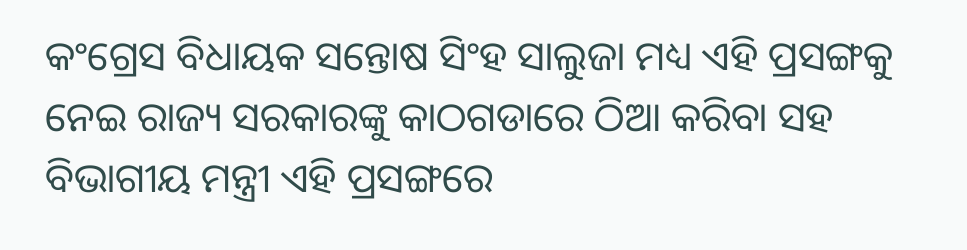କଂଗ୍ରେସ ବିଧାୟକ ସନ୍ତୋଷ ସିଂହ ସାଲୁଜା ମଧ୍ୟ ଏହି ପ୍ରସଙ୍ଗକୁ ନେଇ ରାଜ୍ୟ ସରକାରଙ୍କୁ କାଠଗଡାରେ ଠିଆ କରିବା ସହ ବିଭାଗୀୟ ମନ୍ତ୍ରୀ ଏହି ପ୍ରସଙ୍ଗରେ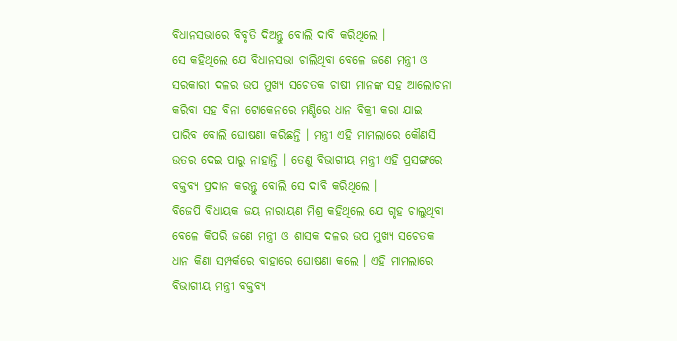ବିଧାନସଭାରେ ବିବୃତି ଦିଅନ୍ତୁ ବୋଲି ଦାବି କରିଥିଲେ ।
ସେ କହିଥିଲେ ଯେ ବିଧାନସଭା ଚାଲିଥିବା ବେଳେ ଜଣେ ମନ୍ତ୍ରୀ ଓ ସରକାରୀ ଦଳର ଉପ ମୁଖ୍ୟ ସଚେତକ ଚାଷୀ ମାନଙ୍କ ସହ ଆଲୋଚନା କରିବା ସହ ବିନା ଟୋକେନରେ ମଣ୍ଡିରେ ଧାନ ବିକ୍ରୀ କରା ଯାଇ ପାରିବ ବୋଲି ଘୋଷଣା କରିଛନ୍ତି । ମନ୍ତ୍ରୀ ଏହି ମାମଲାରେ କୌଣସି ଉତର ଦେଇ ପାରୁ ନାହାନ୍ତି । ତେଣୁ ବିଭାଗୀୟ ମନ୍ତ୍ରୀ ଏହି ପ୍ରସଙ୍ଗରେ ବକ୍ତବ୍ୟ ପ୍ରଦାନ କରନ୍ତୁ ବୋଲି ସେ ଦାବି କରିଥିଲେ ।
ବିଜେପି ବିଧାୟକ ଜୟ ନାରାୟଣ ମିଶ୍ର କହିଥିଲେ ଯେ ଗୃହ ଚାଲୁଥିବା ବେଳେ କିପରି ଜଣେ ମନ୍ତ୍ରୀ ଓ ଶାସକ ଦଳର ଉପ ମୁଖ୍ୟ ସଚେତକ ଧାନ କିଣା ସମ୍ପର୍କରେ ବାହାରେ ଘୋଷଣା କଲେ । ଏହି ମାମଲାରେ ବିଭାଗୀୟ ମନ୍ତ୍ରୀ ବକ୍ତବ୍ୟ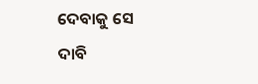ଦେବାକୁ ସେ ଦାବି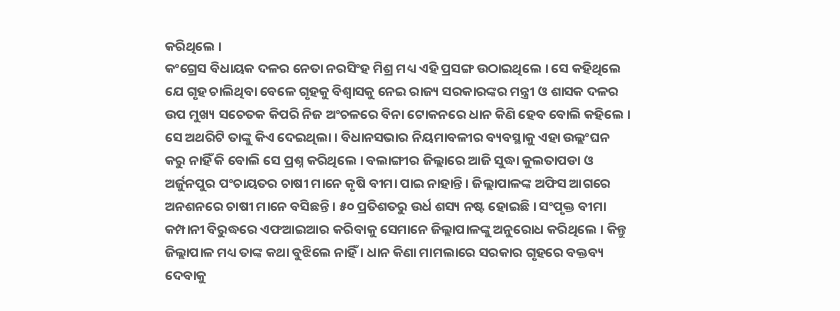କରିଥିଲେ ।
କଂଗ୍ରେସ ବିଧାୟକ ଦଳର ନେତା ନରସିଂହ ମିଶ୍ର ମଧ୍ୟ ଏହି ପ୍ରସଙ୍ଗ ଉଠାଇଥିଲେ । ସେ କହିଥିଲେ ଯେ ଗୃହ ଚାଲିଥିବା ବେଳେ ଗୃହକୁ ବିଶ୍ୱାସକୁ ନେଇ ରାଜ୍ୟ ସରକାରଙ୍କର ମନ୍ତ୍ରୀ ଓ ଶାସକ ଦଳର ଉପ ମୁଖ୍ୟ ସଚେତକ କିପରି ନିଜ ଅଂଚଳରେ ବିନା ଟୋକନରେ ଧାନ କିଣି ହେବ ବୋଲି କହିଲେ । ସେ ଅଥରିଟି ତାଙ୍କୁ କିଏ ଦେଇଥିଲା । ବିଧାନସଭାର ନିୟମାବଳୀର ବ୍ୟବସ୍ଥାକୁ ଏହା ଉଲ୍ଲଂଘନ କରୁ ନାହିଁ କି ବୋଲି ସେ ପ୍ରଶ୍ନ କରିଥିଲେ । ବଲାଙ୍ଗୀର ଜିଲ୍ଲାରେ ଆଜି ସୁଦ୍ଧା କୁଲତାପଡା ଓ ଅର୍ଜୁନପୁର ପଂଚାୟତର ଚାଷୀ ମାନେ କୃଷି ବୀମା ପାଇ ନାହାନ୍ତି । ଜିଲ୍ଲାପାଳଙ୍କ ଅଫିସ ଆଗରେ ଅନଶନରେ ଚାଷୀ ମାନେ ବସିଛନ୍ତି । ୫୦ ପ୍ରତିଶତରୁ ଉର୍ଧ ଶସ୍ୟ ନଷ୍ଟ ହୋଇଛି । ସଂପୃକ୍ତ ବୀମା କମ୍ପାନୀ ବିରୁଦ୍ଧରେ ଏଫଆଇଆର କରିବାକୁ ସେମାନେ ଜିଲ୍ଲାପାଳଙ୍କୁ ଅନୁରୋଧ କରିଥିଲେ । କିନ୍ତୁ ଜିଲ୍ଲାପାଳ ମଧ୍ୟ ତାଙ୍କ କଥା ବୁଝିଲେ ନାହିଁ । ଧାନ କିଣା ମାମଲାରେ ସରକାର ଗୃହରେ ବକ୍ତବ୍ୟ ଦେବାକୁ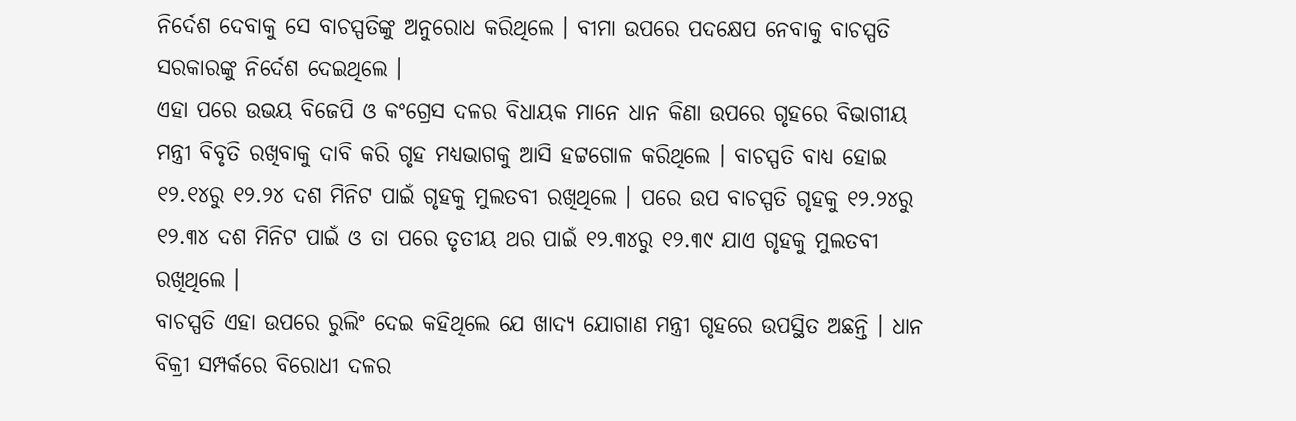ନିର୍ଦେଶ ଦେବାକୁ ସେ ବାଚସ୍ପତିଙ୍କୁ ଅନୁରୋଧ କରିଥିଲେ । ବୀମା ଉପରେ ପଦକ୍ଷେପ ନେବାକୁ ବାଚସ୍ପତି ସରକାରଙ୍କୁ ନିର୍ଦେଶ ଦେଇଥିଲେ ।
ଏହା ପରେ ଉଭୟ ବିଜେପି ଓ କଂଗ୍ରେସ ଦଳର ବିଧାୟକ ମାନେ ଧାନ କିଣା ଉପରେ ଗୃହରେ ବିଭାଗୀୟ ମନ୍ତ୍ରୀ ବିବୃତି ରଖିବାକୁ ଦାବି କରି ଗୃହ ମଧ୍ୟଭାଗକୁ ଆସି ହଟ୍ଟଗୋଳ କରିଥିଲେ । ବାଚସ୍ପତି ବାଧ୍ୟ ହୋଇ ୧୨.୧୪ରୁ ୧୨.୨୪ ଦଶ ମିନିଟ ପାଇଁ ଗୃହକୁ ମୁଲତବୀ ରଖିଥିଲେ । ପରେ ଉପ ବାଚସ୍ପତି ଗୃହକୁ ୧୨.୨୪ରୁ ୧୨.୩୪ ଦଶ ମିନିଟ ପାଇଁ ଓ ତା ପରେ ତୃତୀୟ ଥର ପାଇଁ ୧୨.୩୪ରୁ ୧୨.୩୯ ଯାଏ ଗୃହକୁ ମୁଲତବୀ ରଖିଥିଲେ ।
ବାଚସ୍ପତି ଏହା ଉପରେ ରୁଲିଂ ଦେଇ କହିଥିଲେ ଯେ ଖାଦ୍ୟ ଯୋଗାଣ ମନ୍ତ୍ରୀ ଗୃହରେ ଉପସ୍ଥିତ ଅଛନ୍ତି । ଧାନ ବିକ୍ରୀ ସମ୍ପର୍କରେ ବିରୋଧୀ ଦଳର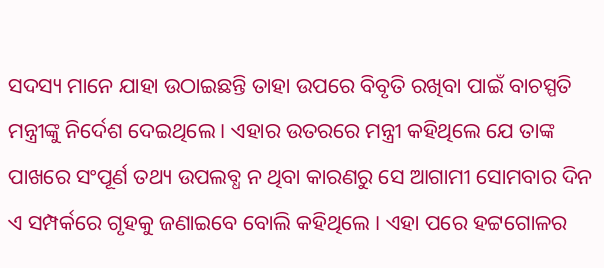ସଦସ୍ୟ ମାନେ ଯାହା ଉଠାଇଛନ୍ତି ତାହା ଉପରେ ବିବୃତି ରଖିବା ପାଇଁ ବାଚସ୍ପତି ମନ୍ତ୍ରୀଙ୍କୁ ନିର୍ଦେଶ ଦେଇଥିଲେ । ଏହାର ଉତରରେ ମନ୍ତ୍ରୀ କହିଥିଲେ ଯେ ତାଙ୍କ ପାଖରେ ସଂପୂର୍ଣ ତଥ୍ୟ ଉପଲବ୍ଧ ନ ଥିବା କାରଣରୁ ସେ ଆଗାମୀ ସୋମବାର ଦିନ ଏ ସମ୍ପର୍କରେ ଗୃହକୁ ଜଣାଇବେ ବୋଲି କହିଥିଲେ । ଏହା ପରେ ହଟ୍ଟଗୋଳର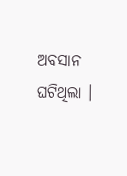ଅବସାନ ଘଟିଥିଲା ।